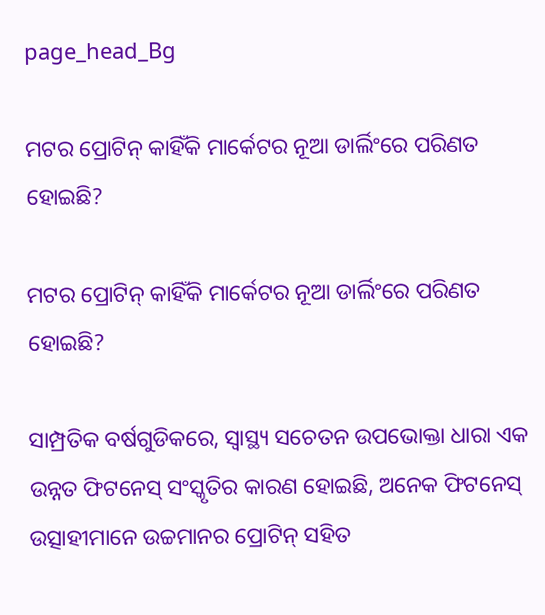page_head_Bg

ମଟର ପ୍ରୋଟିନ୍ କାହିଁକି ମାର୍କେଟର ନୂଆ ଡାର୍ଲିଂରେ ପରିଣତ ହୋଇଛି?

ମଟର ପ୍ରୋଟିନ୍ କାହିଁକି ମାର୍କେଟର ନୂଆ ଡାର୍ଲିଂରେ ପରିଣତ ହୋଇଛି?

ସାମ୍ପ୍ରତିକ ବର୍ଷଗୁଡିକରେ, ସ୍ୱାସ୍ଥ୍ୟ ସଚେତନ ଉପଭୋକ୍ତା ଧାରା ଏକ ଉନ୍ନତ ଫିଟନେସ୍ ସଂସ୍କୃତିର କାରଣ ହୋଇଛି, ଅନେକ ଫିଟନେସ୍ ଉତ୍ସାହୀମାନେ ଉଚ୍ଚମାନର ପ୍ରୋଟିନ୍ ସହିତ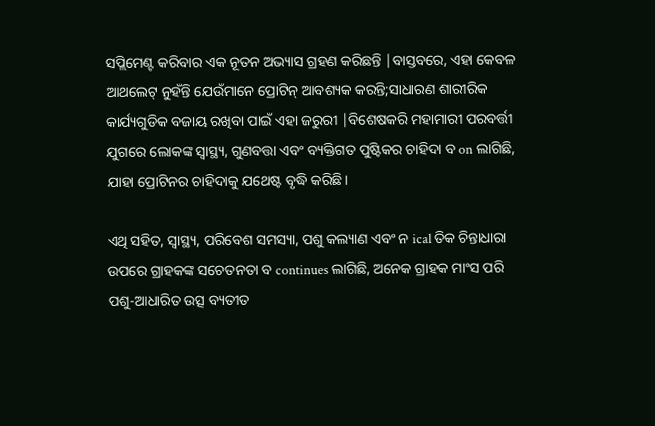ସପ୍ଲିମେଣ୍ଟ କରିବାର ଏକ ନୂତନ ଅଭ୍ୟାସ ଗ୍ରହଣ କରିଛନ୍ତି |ବାସ୍ତବରେ, ଏହା କେବଳ ଆଥଲେଟ୍ ନୁହଁନ୍ତି ଯେଉଁମାନେ ପ୍ରୋଟିନ୍ ଆବଶ୍ୟକ କରନ୍ତି;ସାଧାରଣ ଶାରୀରିକ କାର୍ଯ୍ୟଗୁଡିକ ବଜାୟ ରଖିବା ପାଇଁ ଏହା ଜରୁରୀ |ବିଶେଷକରି ମହାମାରୀ ପରବର୍ତ୍ତୀ ଯୁଗରେ ଲୋକଙ୍କ ସ୍ୱାସ୍ଥ୍ୟ, ଗୁଣବତ୍ତା ଏବଂ ବ୍ୟକ୍ତିଗତ ପୁଷ୍ଟିକର ଚାହିଦା ବ on ଲାଗିଛି, ଯାହା ପ୍ରୋଟିନର ଚାହିଦାକୁ ଯଥେଷ୍ଟ ବୃଦ୍ଧି କରିଛି।

ଏଥି ସହିତ, ସ୍ୱାସ୍ଥ୍ୟ, ପରିବେଶ ସମସ୍ୟା, ପଶୁ କଲ୍ୟାଣ ଏବଂ ନ ical ତିକ ଚିନ୍ତାଧାରା ଉପରେ ଗ୍ରାହକଙ୍କ ସଚେତନତା ବ continues ଲାଗିଛି, ଅନେକ ଗ୍ରାହକ ମାଂସ ପରି ପଶୁ-ଆଧାରିତ ଉତ୍ସ ବ୍ୟତୀତ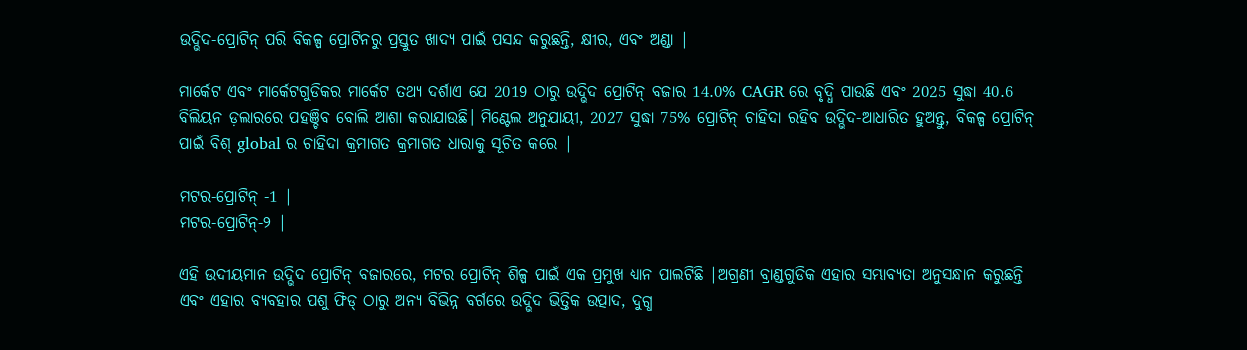ଉଦ୍ଭିଦ-ପ୍ରୋଟିନ୍ ପରି ବିକଳ୍ପ ପ୍ରୋଟିନରୁ ପ୍ରସ୍ତୁତ ଖାଦ୍ୟ ପାଇଁ ପସନ୍ଦ କରୁଛନ୍ତି, କ୍ଷୀର, ଏବଂ ଅଣ୍ଡା |

ମାର୍କେଟ ଏବଂ ମାର୍କେଟଗୁଡିକର ମାର୍କେଟ ତଥ୍ୟ ଦର୍ଶାଏ ଯେ 2019 ଠାରୁ ଉଦ୍ଭିଦ ପ୍ରୋଟିନ୍ ବଜାର 14.0% CAGR ରେ ବୃଦ୍ଧି ପାଉଛି ଏବଂ 2025 ସୁଦ୍ଧା 40.6 ବିଲିୟନ ଡ଼ଲାରରେ ପହଞ୍ଚିବ ବୋଲି ଆଶା କରାଯାଉଛି। ମିଣ୍ଟେଲ ଅନୁଯାୟୀ, 2027 ସୁଦ୍ଧା 75% ପ୍ରୋଟିନ୍ ଚାହିଦା ରହିବ ଉଦ୍ଭିଦ-ଆଧାରିତ ହୁଅନ୍ତୁ, ବିକଳ୍ପ ପ୍ରୋଟିନ୍ ପାଇଁ ବିଶ୍ global ର ଚାହିଦା କ୍ରମାଗତ କ୍ରମାଗତ ଧାରାକୁ ସୂଚିତ କରେ |

ମଟର-ପ୍ରୋଟିନ୍ -1 |
ମଟର-ପ୍ରୋଟିନ୍-୨ |

ଏହି ଉଦୀୟମାନ ଉଦ୍ଭିଦ ପ୍ରୋଟିନ୍ ବଜାରରେ, ମଟର ପ୍ରୋଟିନ୍ ଶିଳ୍ପ ପାଇଁ ଏକ ପ୍ରମୁଖ ଧ୍ୟାନ ପାଲଟିଛି |ଅଗ୍ରଣୀ ବ୍ରାଣ୍ଡଗୁଡିକ ଏହାର ସମ୍ଭାବ୍ୟତା ଅନୁସନ୍ଧାନ କରୁଛନ୍ତି ଏବଂ ଏହାର ବ୍ୟବହାର ପଶୁ ଫିଡ୍ ଠାରୁ ଅନ୍ୟ ବିଭିନ୍ନ ବର୍ଗରେ ଉଦ୍ଭିଦ ଭିତ୍ତିକ ଉତ୍ପାଦ, ଦୁଗ୍ଧ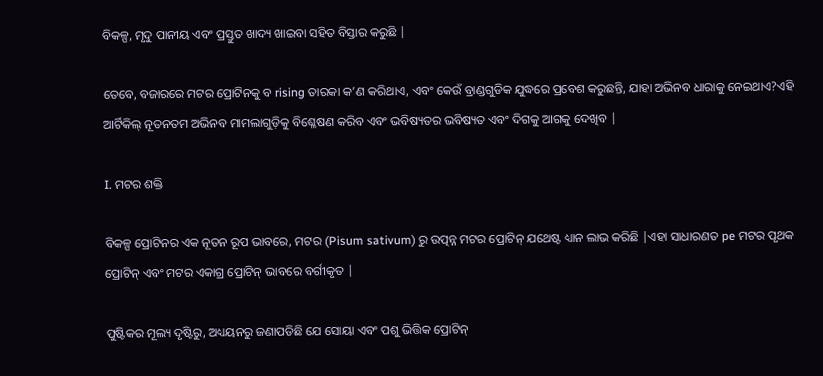ବିକଳ୍ପ, ମୃଦୁ ପାନୀୟ ଏବଂ ପ୍ରସ୍ତୁତ ଖାଦ୍ୟ ଖାଇବା ସହିତ ବିସ୍ତାର କରୁଛି |

ତେବେ, ବଜାରରେ ମଟର ପ୍ରୋଟିନକୁ ବ rising ତାରକା କ’ଣ କରିଥାଏ, ଏବଂ କେଉଁ ବ୍ରାଣ୍ଡଗୁଡିକ ଯୁଦ୍ଧରେ ପ୍ରବେଶ କରୁଛନ୍ତି, ଯାହା ଅଭିନବ ଧାରାକୁ ନେଇଥାଏ?ଏହି ଆର୍ଟିକିଲ୍ ନୂତନତମ ଅଭିନବ ମାମଲାଗୁଡ଼ିକୁ ବିଶ୍ଳେଷଣ କରିବ ଏବଂ ଭବିଷ୍ୟତର ଭବିଷ୍ୟତ ଏବଂ ଦିଗକୁ ଆଗକୁ ଦେଖିବ |

I. ମଟର ଶକ୍ତି

ବିକଳ୍ପ ପ୍ରୋଟିନର ଏକ ନୂତନ ରୂପ ଭାବରେ, ମଟର (Pisum sativum) ରୁ ଉତ୍ପନ୍ନ ମଟର ପ୍ରୋଟିନ୍ ଯଥେଷ୍ଟ ଧ୍ୟାନ ଲାଭ କରିଛି |ଏହା ସାଧାରଣତ pe ମଟର ପୃଥକ ପ୍ରୋଟିନ୍ ଏବଂ ମଟର ଏକାଗ୍ର ପ୍ରୋଟିନ୍ ଭାବରେ ବର୍ଗୀକୃତ |

ପୁଷ୍ଟିକର ମୂଲ୍ୟ ଦୃଷ୍ଟିରୁ, ଅଧ୍ୟୟନରୁ ଜଣାପଡିଛି ଯେ ସୋୟା ଏବଂ ପଶୁ ଭିତ୍ତିକ ପ୍ରୋଟିନ୍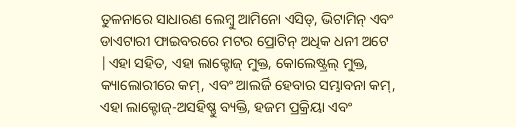ତୁଳନାରେ ସାଧାରଣ ଲେମ୍ବୁ ଆମିନୋ ଏସିଡ୍, ଭିଟାମିନ୍ ଏବଂ ଡାଏଟାରୀ ଫାଇବରରେ ମଟର ପ୍ରୋଟିନ୍ ଅଧିକ ଧନୀ ଅଟେ |ଏହା ସହିତ, ଏହା ଲାକ୍ଟୋଜ୍ ମୁକ୍ତ, କୋଲେଷ୍ଟ୍ରଲ୍ ମୁକ୍ତ, କ୍ୟାଲୋରୀରେ କମ୍, ଏବଂ ଆଲର୍ଜି ହେବାର ସମ୍ଭାବନା କମ୍, ଏହା ଲାକ୍ଟୋଜ୍-ଅସହିଷ୍ଣୁ ବ୍ୟକ୍ତି, ହଜମ ପ୍ରକ୍ରିୟା ଏବଂ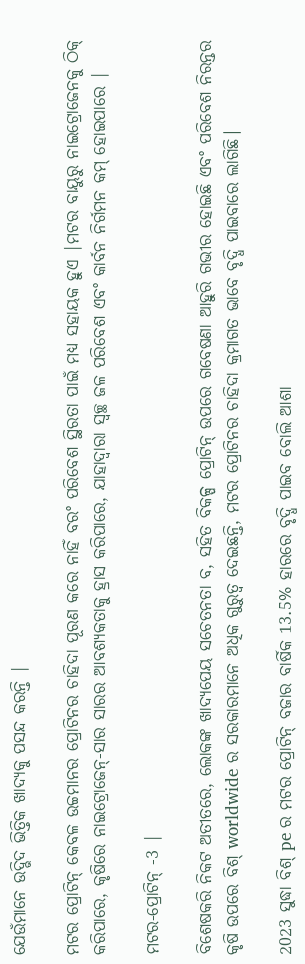ଯେଉଁମାନେ ଉଦ୍ଭିଦ ଭିତ୍ତିକ ଖାଦ୍ୟକୁ ପସନ୍ଦ କରନ୍ତି |

ମଟର ପ୍ରୋଟିନ୍ କେବଳ ଉଚ୍ଚମାନର ପ୍ରୋଟିନର ଚାହିଦା ପୂରଣ କରେ ନାହିଁ ବରଂ ପରିବେଶ ସ୍ଥିରତା ପାଇଁ ମଧ୍ୟ ସହାୟକ ହୁଏ |ମଟର ବାୟୁରୁ ନାଇଟ୍ରୋଜେନକୁ ଠିକ୍ କରିପାରେ, କୃଷିରେ ନାଇଟ୍ରୋଜେନ୍-ସାର ସାରର ଆବଶ୍ୟକତାକୁ ହ୍ରାସ କରିପାରେ, ଯାହାଦ୍ୱାରା ସ୍ୱଚ୍ଛ ଜଳ ପରିବେଶ ଏବଂ କାର୍ବନ ନିର୍ଗମନ କମ୍ ହୋଇପାରେ |

ମଟର-ପ୍ରୋଟିନ୍ -3 |

ବିଶେଷକରି ନିକଟ ଅତୀତରେ, ଲୋକଙ୍କ ଖାଦ୍ୟପେୟ ସଚେତନତା ବ, ସହିତ ବିକଳ୍ପ ପ୍ରୋଟିନ୍ ଉପରେ ଗବେଷଣା ଆହୁରି ଗଭୀର ହୋଇଛି ଏବଂ ପରିବେଶ ନିରନ୍ତର କୃଷି ଉପରେ ବିଶ୍ worldwide ର ସରକାରମାନେ ଅଧିକ ଗୁରୁତ୍ୱ ଦେଇଛନ୍ତି, ମଟର ପ୍ରୋଟିନର ଚାହିଦା କ୍ରମାଗତ ଭାବେ ବୃଦ୍ଧି ପାଇବାରେ ଲାଗିଛି।

2023 ସୁଦ୍ଧା ବିଶ୍ pe ର ମଟର ପ୍ରୋଟିନ୍ ବଜାର ବାର୍ଷିକ 13.5% ହାରରେ ବୃଦ୍ଧି ପାଇବ ବୋଲି ଆଶା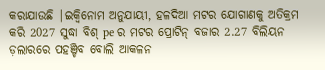କରାଯାଉଛି |ଇକ୍ୱିନୋମ ଅନୁଯାୟୀ, ହଳଦିଆ ମଟର ଯୋଗାଣକୁ ଅତିକ୍ରମ କରି 2027 ସୁଦ୍ଧା ବିଶ୍ pe ର ମଟର ପ୍ରୋଟିନ୍ ବଜାର 2.27 ବିଲିୟନ ଡ଼ଲାରରେ ପହଞ୍ଚିବ ବୋଲି ଆକଳନ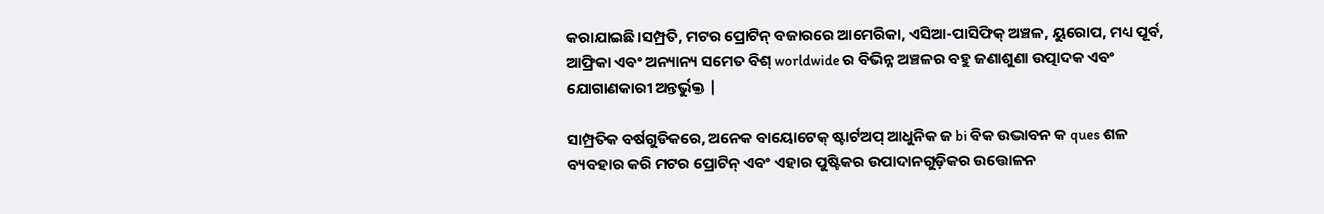କରାଯାଇଛି।ସମ୍ପ୍ରତି, ମଟର ପ୍ରୋଟିନ୍ ବଜାରରେ ଆମେରିକା, ଏସିଆ-ପାସିଫିକ୍ ଅଞ୍ଚଳ, ୟୁରୋପ, ମଧ୍ୟ ପୂର୍ବ, ଆଫ୍ରିକା ଏବଂ ଅନ୍ୟାନ୍ୟ ସମେତ ବିଶ୍ worldwide ର ବିଭିନ୍ନ ଅଞ୍ଚଳର ବହୁ ଜଣାଶୁଣା ଉତ୍ପାଦକ ଏବଂ ଯୋଗାଣକାରୀ ଅନ୍ତର୍ଭୁକ୍ତ |

ସାମ୍ପ୍ରତିକ ବର୍ଷଗୁଡିକରେ, ଅନେକ ବାୟୋଟେକ୍ ଷ୍ଟାର୍ଟଅପ୍ ଆଧୁନିକ ଜ bi ବିକ ଉଦ୍ଭାବନ କ ques ଶଳ ବ୍ୟବହାର କରି ମଟର ପ୍ରୋଟିନ୍ ଏବଂ ଏହାର ପୁଷ୍ଟିକର ଉପାଦାନଗୁଡ଼ିକର ଉତ୍ତୋଳନ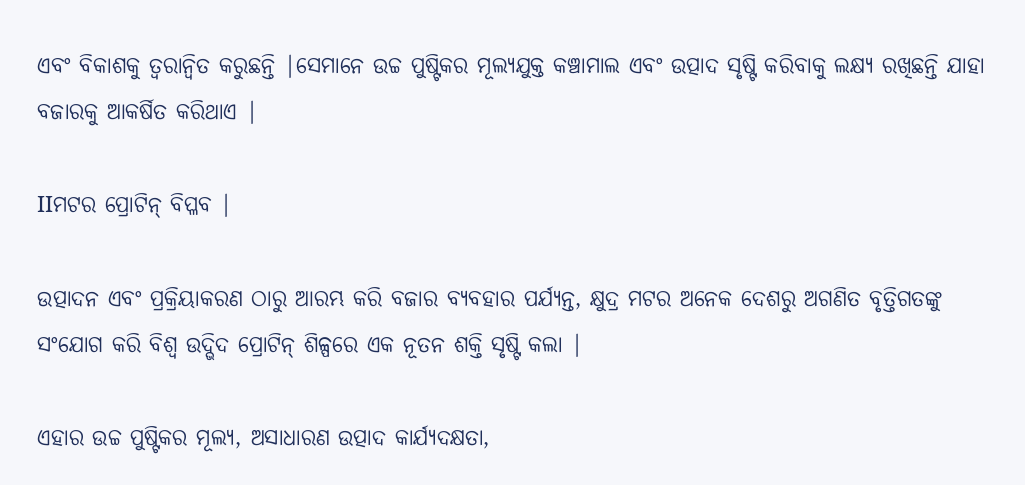ଏବଂ ବିକାଶକୁ ତ୍ୱରାନ୍ୱିତ କରୁଛନ୍ତି |ସେମାନେ ଉଚ୍ଚ ପୁଷ୍ଟିକର ମୂଲ୍ୟଯୁକ୍ତ କଞ୍ଚାମାଲ ଏବଂ ଉତ୍ପାଦ ସୃଷ୍ଟି କରିବାକୁ ଲକ୍ଷ୍ୟ ରଖିଛନ୍ତି ଯାହା ବଜାରକୁ ଆକର୍ଷିତ କରିଥାଏ |

IIମଟର ପ୍ରୋଟିନ୍ ବିପ୍ଳବ |

ଉତ୍ପାଦନ ଏବଂ ପ୍ରକ୍ରିୟାକରଣ ଠାରୁ ଆରମ୍ଭ କରି ବଜାର ବ୍ୟବହାର ପର୍ଯ୍ୟନ୍ତ, କ୍ଷୁଦ୍ର ମଟର ଅନେକ ଦେଶରୁ ଅଗଣିତ ବୃତ୍ତିଗତଙ୍କୁ ସଂଯୋଗ କରି ବିଶ୍ୱ ଉଦ୍ଭିଦ ପ୍ରୋଟିନ୍ ଶିଳ୍ପରେ ଏକ ନୂତନ ଶକ୍ତି ସୃଷ୍ଟି କଲା |

ଏହାର ଉଚ୍ଚ ପୁଷ୍ଟିକର ମୂଲ୍ୟ, ଅସାଧାରଣ ଉତ୍ପାଦ କାର୍ଯ୍ୟଦକ୍ଷତା,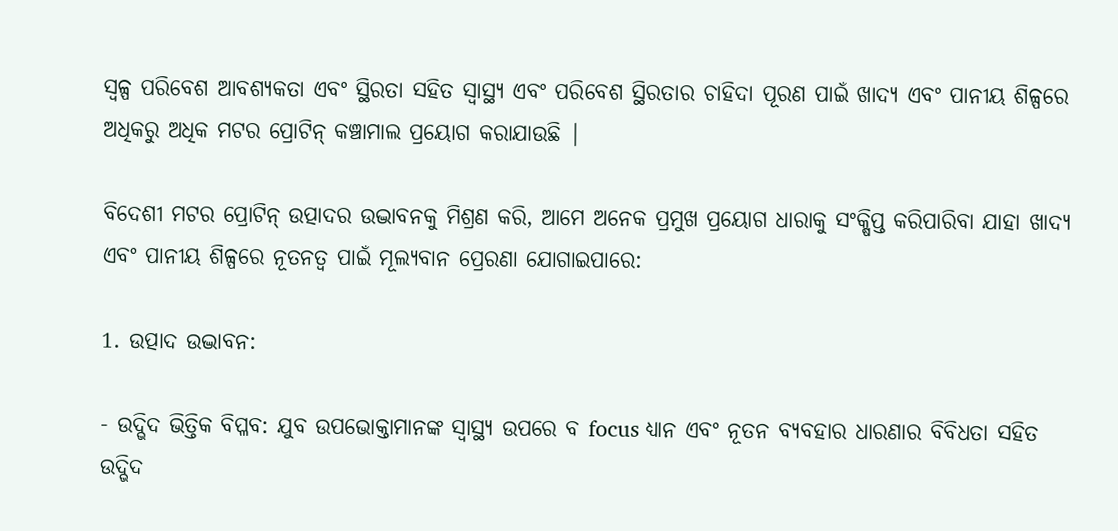ସ୍ୱଳ୍ପ ପରିବେଶ ଆବଶ୍ୟକତା ଏବଂ ସ୍ଥିରତା ସହିତ ସ୍ୱାସ୍ଥ୍ୟ ଏବଂ ପରିବେଶ ସ୍ଥିରତାର ଚାହିଦା ପୂରଣ ପାଇଁ ଖାଦ୍ୟ ଏବଂ ପାନୀୟ ଶିଳ୍ପରେ ଅଧିକରୁ ଅଧିକ ମଟର ପ୍ରୋଟିନ୍ କଞ୍ଚାମାଲ ପ୍ରୟୋଗ କରାଯାଉଛି |

ବିଦେଶୀ ମଟର ପ୍ରୋଟିନ୍ ଉତ୍ପାଦର ଉଦ୍ଭାବନକୁ ମିଶ୍ରଣ କରି, ଆମେ ଅନେକ ପ୍ରମୁଖ ପ୍ରୟୋଗ ଧାରାକୁ ସଂକ୍ଷିପ୍ତ କରିପାରିବା ଯାହା ଖାଦ୍ୟ ଏବଂ ପାନୀୟ ଶିଳ୍ପରେ ନୂତନତ୍ୱ ପାଇଁ ମୂଲ୍ୟବାନ ପ୍ରେରଣା ଯୋଗାଇପାରେ:

1. ଉତ୍ପାଦ ଉଦ୍ଭାବନ:

- ଉଦ୍ଭିଦ ଭିତ୍ତିକ ବିପ୍ଳବ: ଯୁବ ଉପଭୋକ୍ତାମାନଙ୍କ ସ୍ୱାସ୍ଥ୍ୟ ଉପରେ ବ focus ଧ୍ୟାନ ଏବଂ ନୂତନ ବ୍ୟବହାର ଧାରଣାର ବିବିଧତା ସହିତ ଉଦ୍ଭିଦ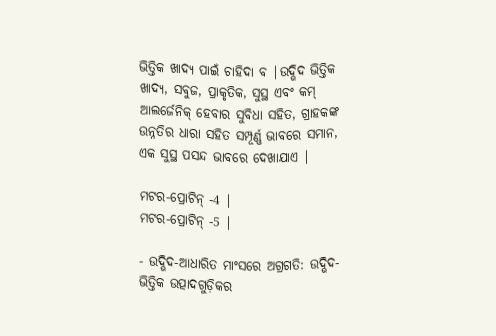ଭିତ୍ତିକ ଖାଦ୍ୟ ପାଇଁ ଚାହିଦା ବ |ଉଦ୍ଭିଦ ଭିତ୍ତିକ ଖାଦ୍ୟ, ସବୁଜ, ପ୍ରାକୃତିକ, ସୁସ୍ଥ ଏବଂ କମ୍ ଆଲର୍ଜେନିକ୍ ହେବାର ସୁବିଧା ସହିତ, ଗ୍ରାହକଙ୍କ ଉନ୍ନତିର ଧାରା ସହିତ ସମ୍ପୂର୍ଣ୍ଣ ଭାବରେ ସମାନ, ଏକ ସୁସ୍ଥ ପସନ୍ଦ ଭାବରେ ଦେଖାଯାଏ |

ମଟର-ପ୍ରୋଟିନ୍ -4 |
ମଟର-ପ୍ରୋଟିନ୍ -5 |

- ଉଦ୍ଭିଦ-ଆଧାରିତ ମାଂସରେ ଅଗ୍ରଗତି: ଉଦ୍ଭିଦ-ଭିତ୍ତିକ ଉତ୍ପାଦଗୁଡ଼ିକର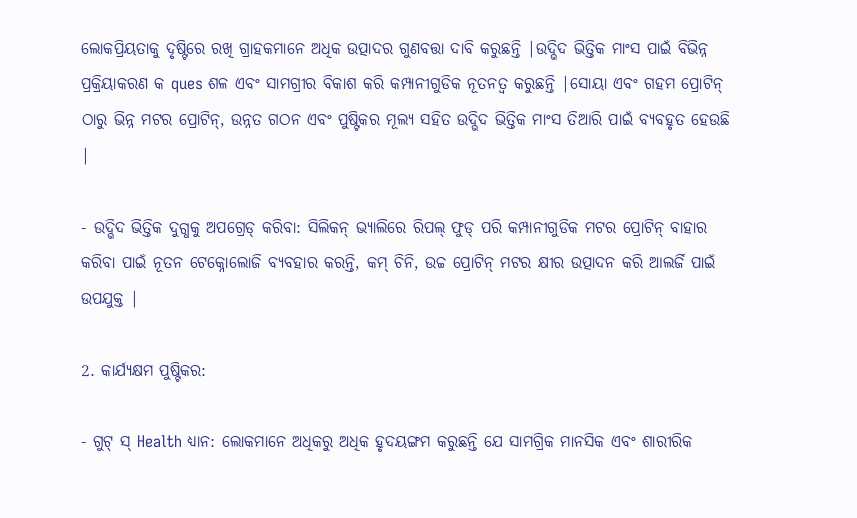ଲୋକପ୍ରିୟତାକୁ ଦୃଷ୍ଟିରେ ରଖି ଗ୍ରାହକମାନେ ଅଧିକ ଉତ୍ପାଦର ଗୁଣବତ୍ତା ଦାବି କରୁଛନ୍ତି |ଉଦ୍ଭିଦ ଭିତ୍ତିକ ମାଂସ ପାଇଁ ବିଭିନ୍ନ ପ୍ରକ୍ରିୟାକରଣ କ ques ଶଳ ଏବଂ ସାମଗ୍ରୀର ବିକାଶ କରି କମ୍ପାନୀଗୁଡିକ ନୂତନତ୍ୱ କରୁଛନ୍ତି |ସୋୟା ଏବଂ ଗହମ ପ୍ରୋଟିନ୍ ଠାରୁ ଭିନ୍ନ ମଟର ପ୍ରୋଟିନ୍, ଉନ୍ନତ ଗଠନ ଏବଂ ପୁଷ୍ଟିକର ମୂଲ୍ୟ ସହିତ ଉଦ୍ଭିଦ ଭିତ୍ତିକ ମାଂସ ତିଆରି ପାଇଁ ବ୍ୟବହୃତ ହେଉଛି |

- ଉଦ୍ଭିଦ ଭିତ୍ତିକ ଦୁଗ୍ଧକୁ ଅପଗ୍ରେଡ୍ କରିବା: ସିଲିକନ୍ ଭ୍ୟାଲିରେ ରିପଲ୍ ଫୁଡ୍ ପରି କମ୍ପାନୀଗୁଡିକ ମଟର ପ୍ରୋଟିନ୍ ବାହାର କରିବା ପାଇଁ ନୂତନ ଟେକ୍ନୋଲୋଜି ବ୍ୟବହାର କରନ୍ତି, କମ୍ ଚିନି, ଉଚ୍ଚ ପ୍ରୋଟିନ୍ ମଟର କ୍ଷୀର ଉତ୍ପାଦନ କରି ଆଲର୍ଜି ପାଇଁ ଉପଯୁକ୍ତ |

2. କାର୍ଯ୍ୟକ୍ଷମ ପୁଷ୍ଟିକର:

- ଗୁଟ୍ ସ୍ Health ଧ୍ୟାନ: ଲୋକମାନେ ଅଧିକରୁ ଅଧିକ ହୃଦୟଙ୍ଗମ କରୁଛନ୍ତି ଯେ ସାମଗ୍ରିକ ମାନସିକ ଏବଂ ଶାରୀରିକ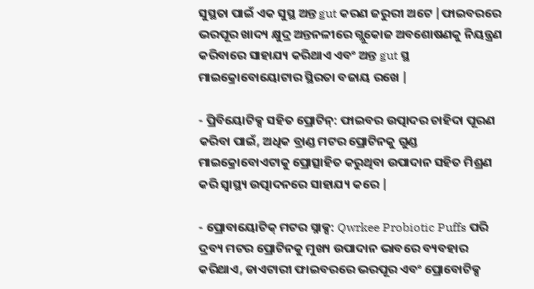ସୁସ୍ଥତା ପାଇଁ ଏକ ସୁସ୍ଥ ଅନ୍ତ gut କରଣ ଜରୁରୀ ଅଟେ |ଫାଇବରରେ ଭରପୂର ଖାଦ୍ୟ କ୍ଷୁଦ୍ର ଅନ୍ତନଳୀରେ ଗ୍ଲୁକୋଜ ଅବଶୋଷଣକୁ ନିୟନ୍ତ୍ରଣ କରିବାରେ ସାହାଯ୍ୟ କରିଥାଏ ଏବଂ ଅନ୍ତ gut ସ୍ଥ ମାଇକ୍ରୋବୋୟୋଟାର ସ୍ଥିରତା ବଜାୟ ରଖେ |

- ପ୍ରିବିୟୋଟିକ୍ସ ସହିତ ପ୍ରୋଟିନ୍: ଫାଇବର ଉତ୍ପାଦର ଚାହିଦା ପୂରଣ କରିବା ପାଇଁ, ଅଧିକ ବ୍ରାଣ୍ଡ ମଟର ପ୍ରୋଟିନକୁ ଗୁଣ୍ଡ ମାଇକ୍ରୋବୋଏଟାକୁ ପ୍ରୋତ୍ସାହିତ କରୁଥିବା ଉପାଦାନ ସହିତ ମିଶ୍ରଣ କରି ସ୍ୱାସ୍ଥ୍ୟ ଉତ୍ପାଦନରେ ସାହାଯ୍ୟ କରେ |

- ପ୍ରୋବାୟୋଟିକ୍ ମଟର ସ୍ନାକ୍ସ: Qwrkee Probiotic Puffs ପରି ଦ୍ରବ୍ୟ ମଟର ପ୍ରୋଟିନକୁ ମୁଖ୍ୟ ଉପାଦାନ ଭାବରେ ବ୍ୟବହାର କରିଥାଏ, ଡାଏଟାରୀ ଫାଇବରରେ ଭରପୂର ଏବଂ ପ୍ରୋବୋଟିକ୍ସ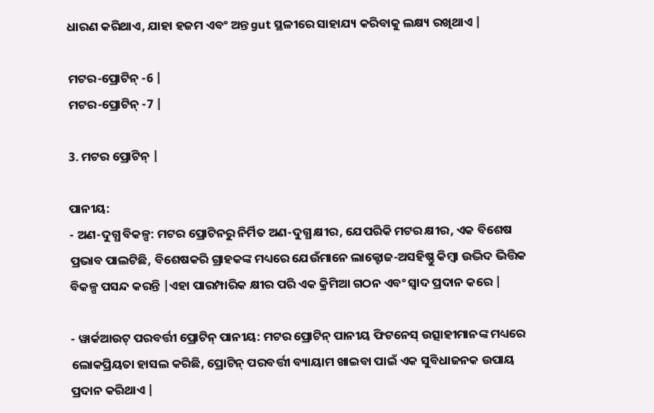ଧାରଣ କରିଥାଏ, ଯାହା ହଜମ ଏବଂ ଅନ୍ତ gut ସ୍ଥଳୀରେ ସାହାଯ୍ୟ କରିବାକୁ ଲକ୍ଷ୍ୟ ରଖିଥାଏ |

ମଟର-ପ୍ରୋଟିନ୍ -6 |
ମଟର-ପ୍ରୋଟିନ୍ -7 |

3. ମଟର ପ୍ରୋଟିନ୍ |

ପାନୀୟ:
- ଅଣ-ଦୁଗ୍ଧ ବିକଳ୍ପ: ମଟର ପ୍ରୋଟିନରୁ ନିର୍ମିତ ଅଣ-ଦୁଗ୍ଧ କ୍ଷୀର, ଯେପରିକି ମଟର କ୍ଷୀର, ଏକ ବିଶେଷ ପ୍ରଭାବ ପାଲଟିଛି, ବିଶେଷକରି ଗ୍ରାହକଙ୍କ ମଧ୍ୟରେ ଯେଉଁମାନେ ଲାକ୍ଟୋଜ-ଅସହିଷ୍ଣୁ କିମ୍ବା ଉଦ୍ଭିଦ ଭିତ୍ତିକ ବିକଳ୍ପ ପସନ୍ଦ କରନ୍ତି |ଏହା ପାରମ୍ପାରିକ କ୍ଷୀର ପରି ଏକ କ୍ରିମିଆ ଗଠନ ଏବଂ ସ୍ବାଦ ପ୍ରଦାନ କରେ |

- ୱାର୍କଆଉଟ୍ ପରବର୍ତ୍ତୀ ପ୍ରୋଟିନ୍ ପାନୀୟ: ମଟର ପ୍ରୋଟିନ୍ ପାନୀୟ ଫିଟନେସ୍ ଉତ୍ସାହୀମାନଙ୍କ ମଧ୍ୟରେ ଲୋକପ୍ରିୟତା ହାସଲ କରିଛି, ପ୍ରୋଟିନ୍ ପରବର୍ତ୍ତୀ ବ୍ୟାୟାମ ଖାଇବା ପାଇଁ ଏକ ସୁବିଧାଜନକ ଉପାୟ ପ୍ରଦାନ କରିଥାଏ |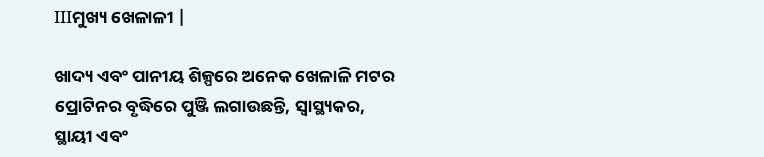IIIମୁଖ୍ୟ ଖେଳାଳୀ |

ଖାଦ୍ୟ ଏବଂ ପାନୀୟ ଶିଳ୍ପରେ ଅନେକ ଖେଳାଳି ମଟର ପ୍ରୋଟିନର ବୃଦ୍ଧିରେ ପୁଞ୍ଜି ଲଗାଉଛନ୍ତି, ସ୍ୱାସ୍ଥ୍ୟକର, ସ୍ଥାୟୀ ଏବଂ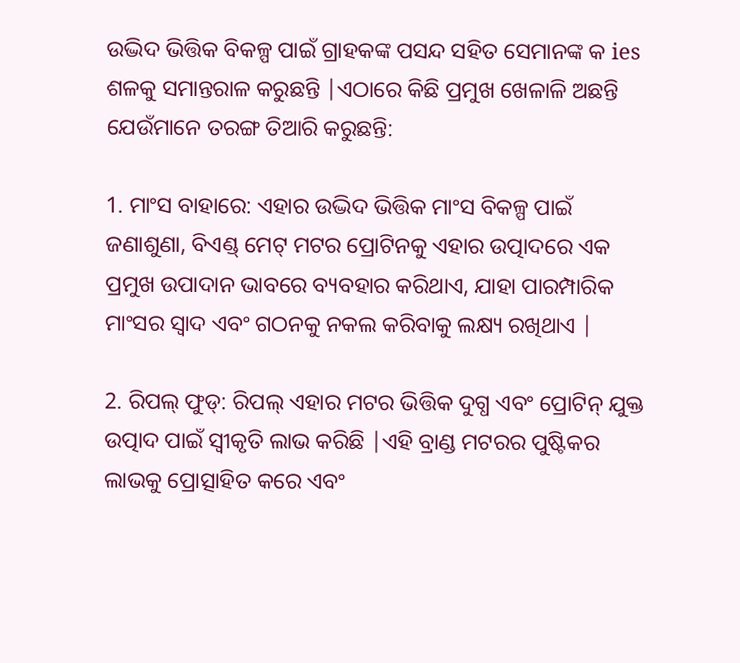ଉଦ୍ଭିଦ ଭିତ୍ତିକ ବିକଳ୍ପ ପାଇଁ ଗ୍ରାହକଙ୍କ ପସନ୍ଦ ସହିତ ସେମାନଙ୍କ କ ies ଶଳକୁ ସମାନ୍ତରାଳ କରୁଛନ୍ତି |ଏଠାରେ କିଛି ପ୍ରମୁଖ ଖେଳାଳି ଅଛନ୍ତି ଯେଉଁମାନେ ତରଙ୍ଗ ତିଆରି କରୁଛନ୍ତି:

1. ମାଂସ ବାହାରେ: ଏହାର ଉଦ୍ଭିଦ ଭିତ୍ତିକ ମାଂସ ବିକଳ୍ପ ପାଇଁ ଜଣାଶୁଣା, ବିଏଣ୍ଡ୍ ମେଟ୍ ମଟର ପ୍ରୋଟିନକୁ ଏହାର ଉତ୍ପାଦରେ ଏକ ପ୍ରମୁଖ ଉପାଦାନ ଭାବରେ ବ୍ୟବହାର କରିଥାଏ, ଯାହା ପାରମ୍ପାରିକ ମାଂସର ସ୍ୱାଦ ଏବଂ ଗଠନକୁ ନକଲ କରିବାକୁ ଲକ୍ଷ୍ୟ ରଖିଥାଏ |

2. ରିପଲ୍ ଫୁଡ୍: ରିପଲ୍ ଏହାର ମଟର ଭିତ୍ତିକ ଦୁଗ୍ଧ ଏବଂ ପ୍ରୋଟିନ୍ ଯୁକ୍ତ ଉତ୍ପାଦ ପାଇଁ ସ୍ୱୀକୃତି ଲାଭ କରିଛି |ଏହି ବ୍ରାଣ୍ଡ ମଟରର ପୁଷ୍ଟିକର ଲାଭକୁ ପ୍ରୋତ୍ସାହିତ କରେ ଏବଂ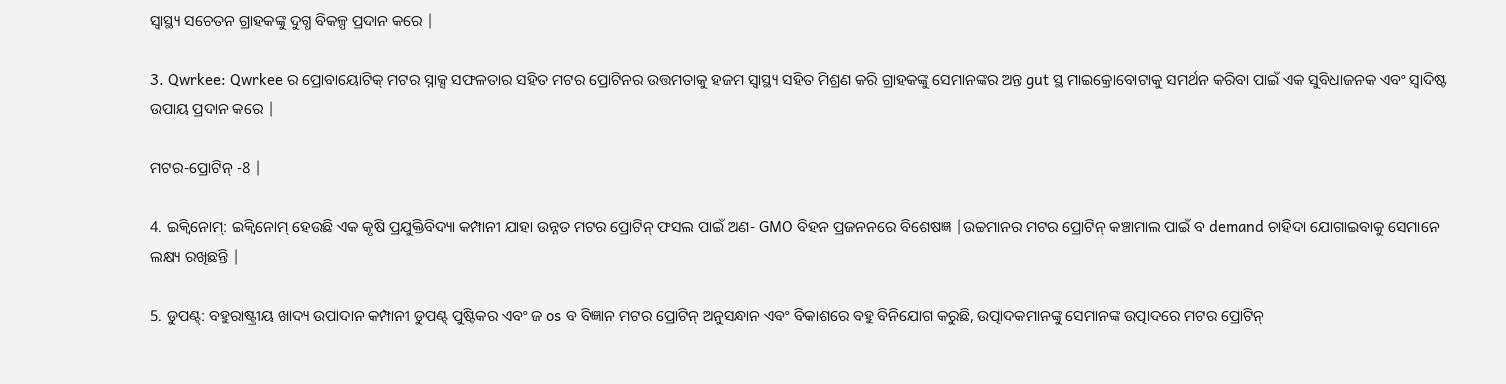ସ୍ୱାସ୍ଥ୍ୟ ସଚେତନ ଗ୍ରାହକଙ୍କୁ ଦୁଗ୍ଧ ବିକଳ୍ପ ପ୍ରଦାନ କରେ |

3. Qwrkee: Qwrkee ର ପ୍ରୋବାୟୋଟିକ୍ ମଟର ସ୍ନାକ୍ସ ସଫଳତାର ସହିତ ମଟର ପ୍ରୋଟିନର ଉତ୍ତମତାକୁ ହଜମ ସ୍ୱାସ୍ଥ୍ୟ ସହିତ ମିଶ୍ରଣ କରି ଗ୍ରାହକଙ୍କୁ ସେମାନଙ୍କର ଅନ୍ତ gut ସ୍ଥ ମାଇକ୍ରୋବୋଟାକୁ ସମର୍ଥନ କରିବା ପାଇଁ ଏକ ସୁବିଧାଜନକ ଏବଂ ସ୍ୱାଦିଷ୍ଟ ଉପାୟ ପ୍ରଦାନ କରେ |

ମଟର-ପ୍ରୋଟିନ୍ -8 |

4. ଇକ୍ୱିନୋମ୍: ଇକ୍ୱିନୋମ୍ ହେଉଛି ଏକ କୃଷି ପ୍ରଯୁକ୍ତିବିଦ୍ୟା କମ୍ପାନୀ ଯାହା ଉନ୍ନତ ମଟର ପ୍ରୋଟିନ୍ ଫସଲ ପାଇଁ ଅଣ- GMO ବିହନ ପ୍ରଜନନରେ ବିଶେଷଜ୍ଞ |ଉଚ୍ଚମାନର ମଟର ପ୍ରୋଟିନ୍ କଞ୍ଚାମାଲ ପାଇଁ ବ demand ଚାହିଦା ଯୋଗାଇବାକୁ ସେମାନେ ଲକ୍ଷ୍ୟ ରଖିଛନ୍ତି |

5. ଡୁପଣ୍ଟ୍: ବହୁରାଷ୍ଟ୍ରୀୟ ଖାଦ୍ୟ ଉପାଦାନ କମ୍ପାନୀ ଡୁପଣ୍ଟ୍ ପୁଷ୍ଟିକର ଏବଂ ଜ os ବ ବିଜ୍ଞାନ ମଟର ପ୍ରୋଟିନ୍ ଅନୁସନ୍ଧାନ ଏବଂ ବିକାଶରେ ବହୁ ବିନିଯୋଗ କରୁଛି, ଉତ୍ପାଦକମାନଙ୍କୁ ସେମାନଙ୍କ ଉତ୍ପାଦରେ ମଟର ପ୍ରୋଟିନ୍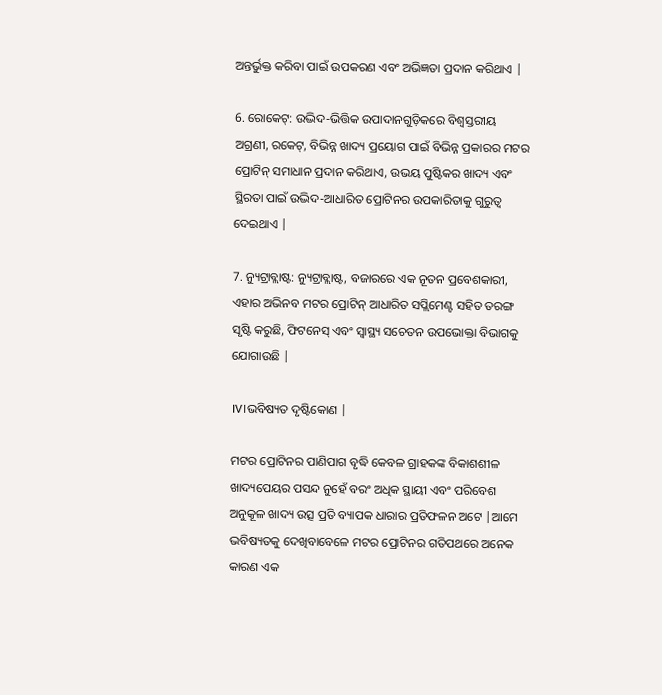ଅନ୍ତର୍ଭୁକ୍ତ କରିବା ପାଇଁ ଉପକରଣ ଏବଂ ଅଭିଜ୍ଞତା ପ୍ରଦାନ କରିଥାଏ |

6. ରୋକେଟ୍: ଉଦ୍ଭିଦ-ଭିତ୍ତିକ ଉପାଦାନଗୁଡ଼ିକରେ ବିଶ୍ୱସ୍ତରୀୟ ଅଗ୍ରଣୀ, ରକେଟ୍, ବିଭିନ୍ନ ଖାଦ୍ୟ ପ୍ରୟୋଗ ପାଇଁ ବିଭିନ୍ନ ପ୍ରକାରର ମଟର ପ୍ରୋଟିନ୍ ସମାଧାନ ପ୍ରଦାନ କରିଥାଏ, ଉଭୟ ପୁଷ୍ଟିକର ଖାଦ୍ୟ ଏବଂ ସ୍ଥିରତା ପାଇଁ ଉଦ୍ଭିଦ-ଆଧାରିତ ପ୍ରୋଟିନର ଉପକାରିତାକୁ ଗୁରୁତ୍ୱ ଦେଇଥାଏ |

7. ନ୍ୟୁଟ୍ରାବ୍ଲାଷ୍ଟ: ନ୍ୟୁଟ୍ରାବ୍ଲାଷ୍ଟ, ବଜାରରେ ଏକ ନୂତନ ପ୍ରବେଶକାରୀ, ଏହାର ଅଭିନବ ମଟର ପ୍ରୋଟିନ୍ ଆଧାରିତ ସପ୍ଲିମେଣ୍ଟ ସହିତ ତରଙ୍ଗ ସୃଷ୍ଟି କରୁଛି, ଫିଟନେସ୍ ଏବଂ ସ୍ୱାସ୍ଥ୍ୟ ସଚେତନ ଉପଭୋକ୍ତା ବିଭାଗକୁ ଯୋଗାଉଛି |

IV।ଭବିଷ୍ୟତ ଦୃଷ୍ଟିକୋଣ |

ମଟର ପ୍ରୋଟିନର ପାଣିପାଗ ବୃଦ୍ଧି କେବଳ ଗ୍ରାହକଙ୍କ ବିକାଶଶୀଳ ଖାଦ୍ୟପେୟର ପସନ୍ଦ ନୁହେଁ ବରଂ ଅଧିକ ସ୍ଥାୟୀ ଏବଂ ପରିବେଶ ଅନୁକୂଳ ଖାଦ୍ୟ ଉତ୍ସ ପ୍ରତି ବ୍ୟାପକ ଧାରାର ପ୍ରତିଫଳନ ଅଟେ |ଆମେ ଭବିଷ୍ୟତକୁ ଦେଖିବାବେଳେ ମଟର ପ୍ରୋଟିନର ଗତିପଥରେ ଅନେକ କାରଣ ଏକ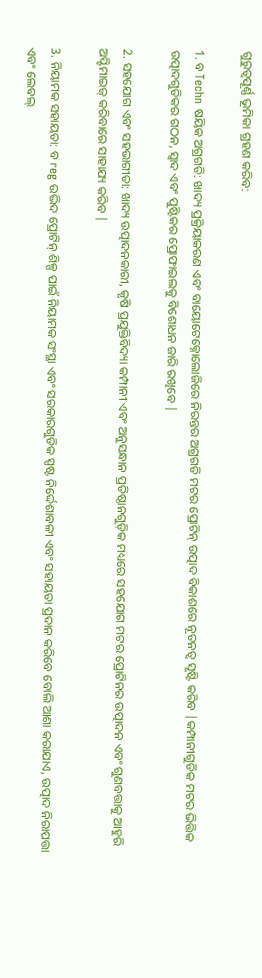ଗୁରୁତ୍ୱପୂର୍ଣ୍ଣ ଭୂମିକା ଗ୍ରହଣ କରିବ:

1. ବ Techn ଷୟିକ ଅଗ୍ରଗତି: ଖାଦ୍ୟ ପ୍ରକ୍ରିୟାକରଣ ଏବଂ ବାୟୋଟେକ୍ନୋଲୋଜିରେ ନିରନ୍ତର ଅଗ୍ରଗତି ମଟର ପ୍ରୋଟିନ୍ ଉତ୍ପାଦ ବିକାଶରେ ନୂତନତ୍ୱ ସୃଷ୍ଟି କରିବ |କମ୍ପାନୀଗୁଡିକ ମଟର ଭିତ୍ତିକ ଉତ୍ପାଦଗୁଡିକର ଗଠନ, ସ୍ୱାଦ ଏବଂ ପୁଷ୍ଟିକର ପ୍ରୋଫାଇଲକୁ ବିଶୋଧନ ଜାରି ରଖିବେ |

2. ସହଯୋଗ ଏବଂ ସହଭାଗୀତା: ଖାଦ୍ୟ ଉତ୍ପାଦନକାରୀ, କୃଷି ପ୍ରଯୁକ୍ତିବିଦ୍ୟା କମ୍ପାନୀ ଏବଂ ଅନୁସନ୍ଧାନ ପ୍ରତିଷ୍ଠାନଗୁଡ଼ିକ ମଧ୍ୟରେ ସହଯୋଗ ମଟର ପ୍ରୋଟିନର ଉତ୍ପାଦନ ଏବଂ ଗୁଣବତ୍ତାକୁ ଆହୁରି ଅପ୍ଟିମାଇଜ୍ କରିବାରେ ସାହାଯ୍ୟ କରିବ |

3. ନିୟାମକ ସହାୟତା: ବ reg ଉଦ୍ଭିଦ ପ୍ରୋଟିନ୍ ଶିଳ୍ପ ପାଇଁ ନିୟାମକ ସଂସ୍ଥା ଏବଂ ସରକାରଗୁଡିକ ସ୍ପଷ୍ଟ ନିର୍ଦ୍ଦେଶାବଳୀ ଏବଂ ସହାୟତା ପ୍ରଦାନ କରିବେ ବୋଲି ଆଶା କରାଯାଏ, ଉତ୍ପାଦ ନିରାପତ୍ତା ଏବଂ ଲେବଲ୍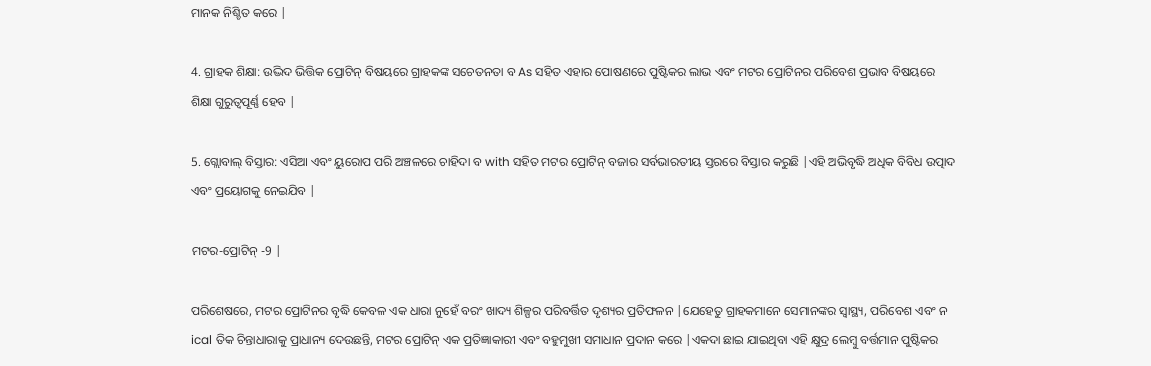ମାନକ ନିଶ୍ଚିତ କରେ |

4. ଗ୍ରାହକ ଶିକ୍ଷା: ଉଦ୍ଭିଦ ଭିତ୍ତିକ ପ୍ରୋଟିନ୍ ବିଷୟରେ ଗ୍ରାହକଙ୍କ ସଚେତନତା ବ As ସହିତ ଏହାର ପୋଷଣରେ ପୁଷ୍ଟିକର ଲାଭ ଏବଂ ମଟର ପ୍ରୋଟିନର ପରିବେଶ ପ୍ରଭାବ ବିଷୟରେ ଶିକ୍ଷା ଗୁରୁତ୍ୱପୂର୍ଣ୍ଣ ହେବ |

5. ଗ୍ଲୋବାଲ୍ ବିସ୍ତାର: ଏସିଆ ଏବଂ ୟୁରୋପ ପରି ଅଞ୍ଚଳରେ ଚାହିଦା ବ with ସହିତ ମଟର ପ୍ରୋଟିନ୍ ବଜାର ସର୍ବଭାରତୀୟ ସ୍ତରରେ ବିସ୍ତାର କରୁଛି |ଏହି ଅଭିବୃଦ୍ଧି ଅଧିକ ବିବିଧ ଉତ୍ପାଦ ଏବଂ ପ୍ରୟୋଗକୁ ନେଇଯିବ |

ମଟର-ପ୍ରୋଟିନ୍ -9 |

ପରିଶେଷରେ, ମଟର ପ୍ରୋଟିନର ବୃଦ୍ଧି କେବଳ ଏକ ଧାରା ନୁହେଁ ବରଂ ଖାଦ୍ୟ ଶିଳ୍ପର ପରିବର୍ତ୍ତିତ ଦୃଶ୍ୟର ପ୍ରତିଫଳନ |ଯେହେତୁ ଗ୍ରାହକମାନେ ସେମାନଙ୍କର ସ୍ୱାସ୍ଥ୍ୟ, ପରିବେଶ ଏବଂ ନ ical ତିକ ଚିନ୍ତାଧାରାକୁ ପ୍ରାଧାନ୍ୟ ଦେଉଛନ୍ତି, ମଟର ପ୍ରୋଟିନ୍ ଏକ ପ୍ରତିଜ୍ଞାକାରୀ ଏବଂ ବହୁମୁଖୀ ସମାଧାନ ପ୍ରଦାନ କରେ |ଏକଦା ଛାଇ ଯାଇଥିବା ଏହି କ୍ଷୁଦ୍ର ଲେମ୍ବୁ ବର୍ତ୍ତମାନ ପୁଷ୍ଟିକର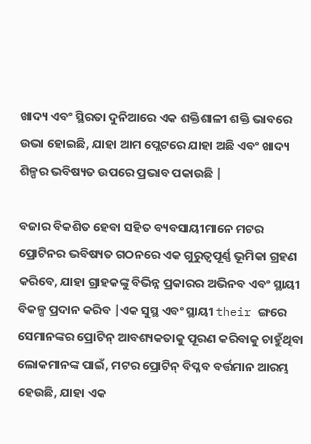ଖାଦ୍ୟ ଏବଂ ସ୍ଥିରତା ଦୁନିଆରେ ଏକ ଶକ୍ତିଶାଳୀ ଶକ୍ତି ଭାବରେ ଉଭା ହୋଇଛି, ଯାହା ଆମ ପ୍ଲେଟରେ ଯାହା ଅଛି ଏବଂ ଖାଦ୍ୟ ଶିଳ୍ପର ଭବିଷ୍ୟତ ଉପରେ ପ୍ରଭାବ ପକାଉଛି |

ବଜାର ବିକଶିତ ହେବା ସହିତ ବ୍ୟବସାୟୀମାନେ ମଟର ପ୍ରୋଟିନର ଭବିଷ୍ୟତ ଗଠନରେ ଏକ ଗୁରୁତ୍ୱପୂର୍ଣ୍ଣ ଭୂମିକା ଗ୍ରହଣ କରିବେ, ଯାହା ଗ୍ରାହକଙ୍କୁ ବିଭିନ୍ନ ପ୍ରକାରର ଅଭିନବ ଏବଂ ସ୍ଥାୟୀ ବିକଳ୍ପ ପ୍ରଦାନ କରିବ |ଏକ ସୁସ୍ଥ ଏବଂ ସ୍ଥାୟୀ their ଙ୍ଗରେ ସେମାନଙ୍କର ପ୍ରୋଟିନ୍ ଆବଶ୍ୟକତାକୁ ପୂରଣ କରିବାକୁ ଚାହୁଁଥିବା ଲୋକମାନଙ୍କ ପାଇଁ, ମଟର ପ୍ରୋଟିନ୍ ବିପ୍ଳବ ବର୍ତ୍ତମାନ ଆରମ୍ଭ ହେଉଛି, ଯାହା ଏକ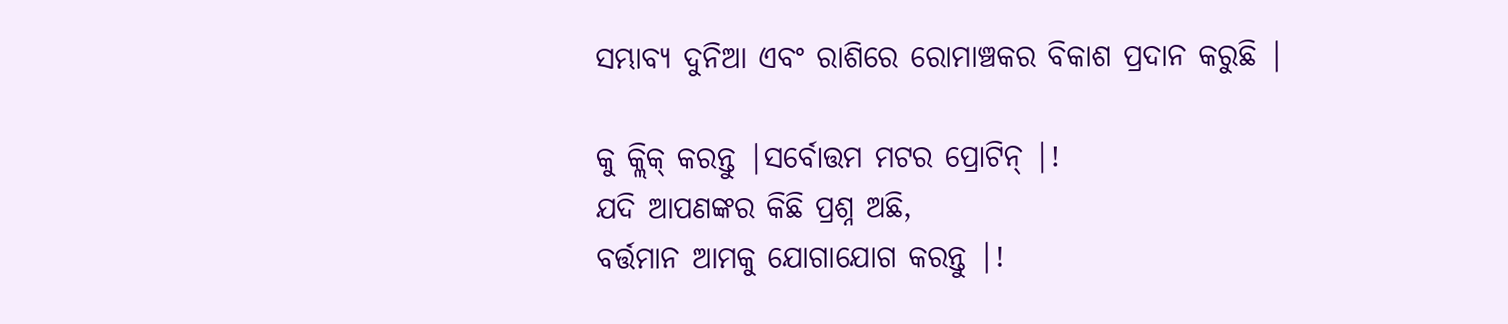ସମ୍ଭାବ୍ୟ ଦୁନିଆ ଏବଂ ରାଶିରେ ରୋମାଞ୍ଚକର ବିକାଶ ପ୍ରଦାନ କରୁଛି |

କୁ କ୍ଲିକ୍ କରନ୍ତୁ |ସର୍ବୋତ୍ତମ ମଟର ପ୍ରୋଟିନ୍ |!
ଯଦି ଆପଣଙ୍କର କିଛି ପ୍ରଶ୍ନ ଅଛି,
ବର୍ତ୍ତମାନ ଆମକୁ ଯୋଗାଯୋଗ କରନ୍ତୁ |!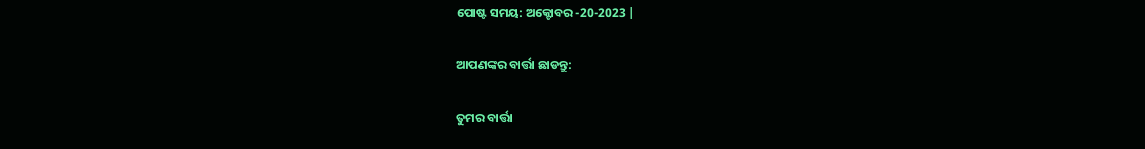ପୋଷ୍ଟ ସମୟ: ଅକ୍ଟୋବର -20-2023 |

ଆପଣଙ୍କର ବାର୍ତ୍ତା ଛାଡନ୍ତୁ:

ତୁମର ବାର୍ତ୍ତା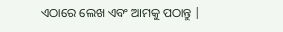ଏଠାରେ ଲେଖ ଏବଂ ଆମକୁ ପଠାନ୍ତୁ |